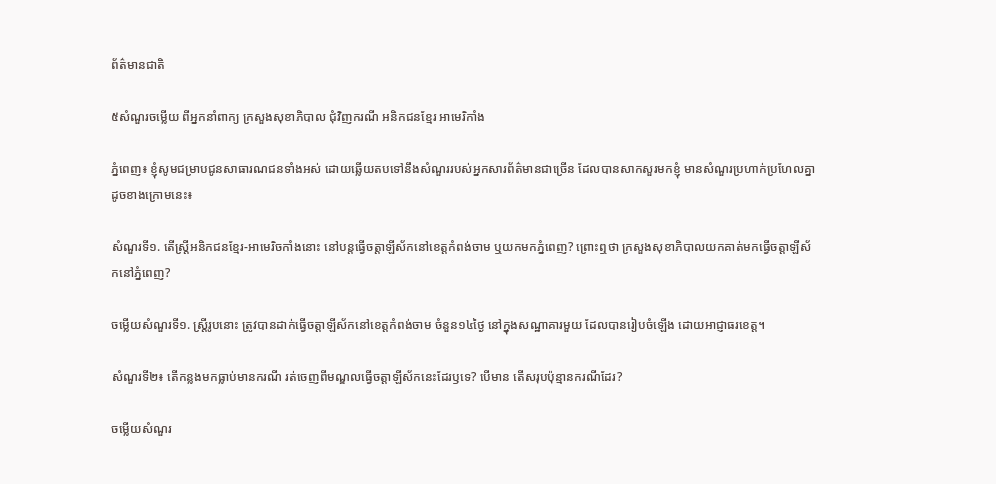ព័ត៌មានជាតិ

៥សំណួរចម្លើយ ពីអ្នកនាំពាក្យ ក្រសួងសុខាភិបាល ជុំវិញករណី អនិកជនខ្មែរ អាមេរិកាំង

ភ្នំពេញ៖ ខ្ញុំសូមជម្រាបជូនសាធារណជនទាំងអស់ ដោយឆ្លើយតបទៅនឹងសំណួររបស់អ្នកសារព័ត៌មានជាច្រើន ដែលបានសាកសួរមកខ្ញុំ មានសំណួរប្រហាក់ប្រហែលគ្នា ដូចខាងក្រោមនេះ៖

សំណួរទី១. តើស្ត្រីអនិកជនខ្មែរ-អាមេរិចកាំងនោះ នៅបន្តធ្វើចត្តាឡីស័កនៅខេត្តកំពង់ចាម ឬយកមកភ្នំពេញ? ព្រោះឮថា ក្រសួងសុខាភិបាលយកគាត់មកធ្វើចត្តាឡីស័កនៅភ្នំពេញ?

ចម្លើយសំណួរទី១. ស្ត្រីរូបនោះ ត្រូវបានដាក់ធ្វើចត្តាឡីស័កនៅខេត្តកំពង់ចាម ចំនួន១៤ថ្ងៃ នៅក្នុងសណ្ឋាគារមួយ ដែលបានរៀបចំឡើង ដោយអាជ្ញាធរខេត្ត។

សំណួរទី២៖ តើកន្លងមកធ្លាប់មានករណី រត់ចេញពីមណ្ឌលធ្វើចត្តាឡីស័កនេះដែរឫទេ? បើមាន តើសរុបប៉ុន្មានករណីដែរ?

ចម្លើយសំណួរ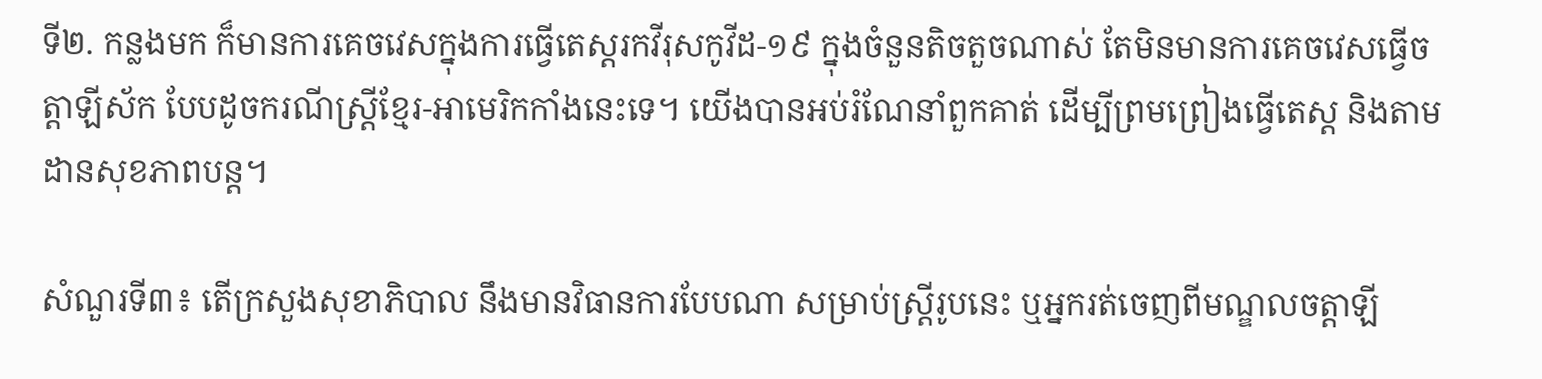ទី២. កន្លងមក ក៏មានការគេចវេសក្នុងការធ្វើតេស្តរកវីរុសកូវីដ-១៩ ក្នុងចំនួនតិចតួចណាស់ តែមិនមានការគេចវេសធ្វើចត្តាឡីស័ក បែបដូចករណីស្ត្រីខ្មែរ-អាមេរិកកាំងនេះទេ។ យើងបានអប់រំណែនាំពួកគាត់ ដើម្បីព្រមព្រៀងធ្វើតេស្ត និងតាមដានសុខភាពបន្ត។

សំណួរទី៣៖ តើក្រសួងសុខាភិបាល នឹងមានវិធានការបែបណា សម្រាប់ស្ត្រីរូបនេះ ឬអ្នករត់ចេញពីមណ្ឌលចត្តាឡី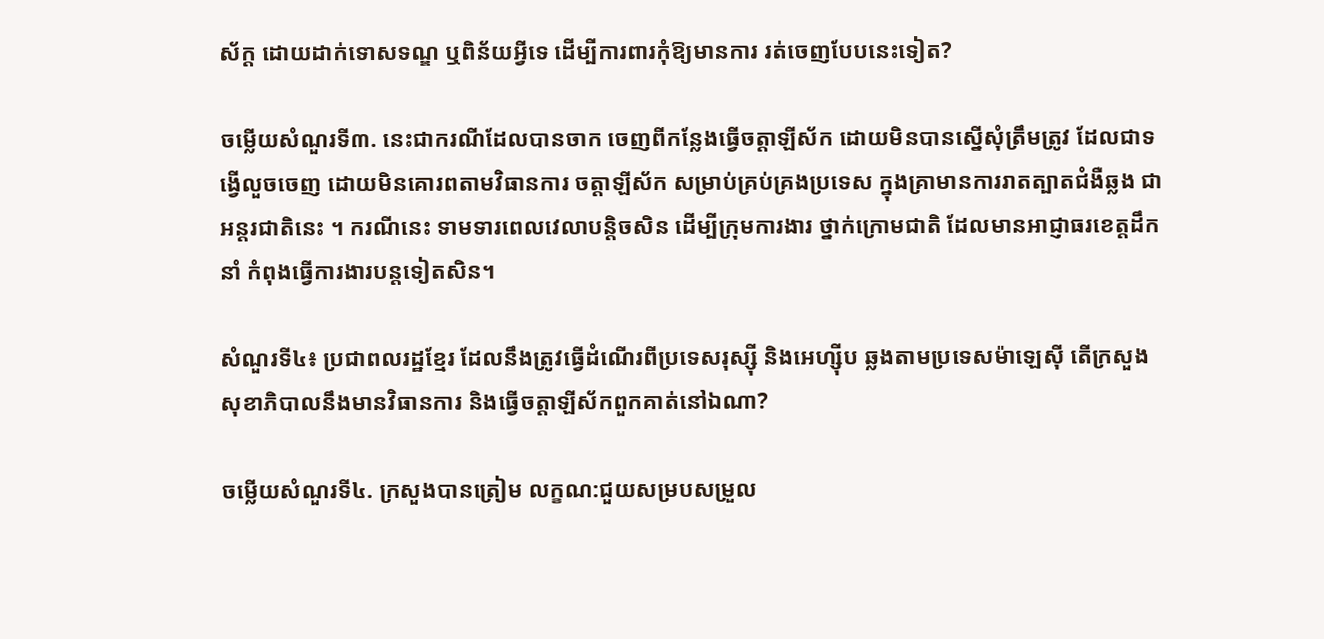ស័ក្ត ដោយដាក់ទោសទណ្ឌ ឬពិន័យអ្វីទេ ដើម្បីការពារកុំឱ្យមានការ រត់ចេញបែបនេះទៀត?

ចម្លើយសំណួរទី៣. នេះជាករណីដែលបានចាក ចេញពីកន្លែងធ្វើចត្តាឡីស័ក ដោយមិនបានស្នើសុំត្រឹមត្រូវ ដែលជាទង្វើលួចចេញ ដោយមិនគោរពតាមវិធានការ ចត្តាឡីស័ក សម្រាប់គ្រប់គ្រងប្រទេស ក្នុងគ្រាមានការរាតត្បាតជំងឺឆ្លង ជាអន្តរជាតិនេះ ។ ករណីនេះ ទាមទារពេលវេលាបន្តិចសិន ដើម្បីក្រុមការងារ ថ្នាក់ក្រោមជាតិ ដែលមានអាជ្ញាធរខេត្តដឹកនាំ កំពុងធ្វើការងារបន្តទៀតសិន។

សំណួរទី៤៖ ប្រជាពលរដ្ឋខ្មែរ ដែលនឹងត្រូវធ្វើដំណើរពីប្រទេសរុស្ស៊ី និងអេហ្ស៊ីប ឆ្លងតាមប្រទេសម៉ាឡេស៊ី តើក្រសួងសុខាភិបាលនឹងមានវិធានការ និងធ្វើចត្តាឡីស័កពួកគាត់នៅឯណា?

ចម្លើយសំណួរទី៤. ក្រសួងបានត្រៀម លក្ខណ:ជួយសម្របសម្រួល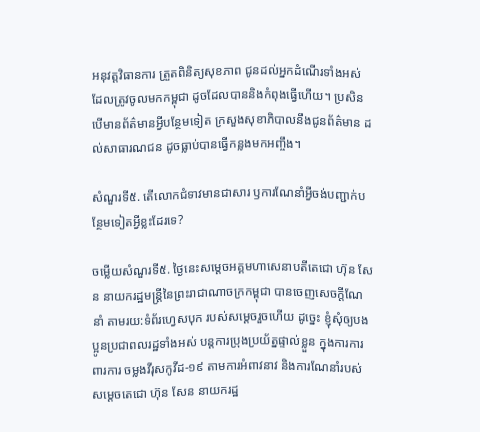អនុវត្តវិធានការ ត្រួតពិនិត្យសុខភាព ជូនដល់អ្នកដំណើរទាំងអស់ ដែលត្រូវចូលមកកម្ពុជា ដូចដែលបាននិងកំពុងធ្វើហើយ។ ប្រសិនបើមានព័ត៌មានអ្វីបន្ថែមទៀត ក្រសួងសុខាភិបាលនឹងជូនព័ត៌មាន ដល់សាធារណជន ដូចធ្លាប់បានធ្វើកន្លងមកអញ្ចឹង។

សំណួរទី៥. តើលោកជំទាវមានជាសារ ឫការណែនាំអ្វីចង់បញ្ជាក់បន្ថែមទៀតអ្វីខ្លះដែរទេ?

ចម្លើយសំណួរទី៥. ថ្ងៃនេះសម្តេចអគ្គមហាសេនាបតីតេជោ ហ៊ុន សែន នាយករដ្ឋមន្ត្រីនៃព្រះរាជាណាចក្រកម្ពុជា បានចេញសេចក្តីណែនាំ តាមរយ:ទំព័រហ្វេសបុក របស់សម្តេចរួចហើយ ដូច្នេះ ខ្ញុំសុំឲ្យបងប្អូនប្រជាពលរដ្ឋទាំងអស់ បន្តការប្រុងប្រយ័ត្នផ្ទាល់ខ្លួន ក្នុងការការពារការ ចម្លងវីរុសកូវីដ-១៩ តាមការអំពាវនាវ និងការណែនាំរបស់សម្តេចតេជោ ហ៊ុន សែន នាយករដ្ឋ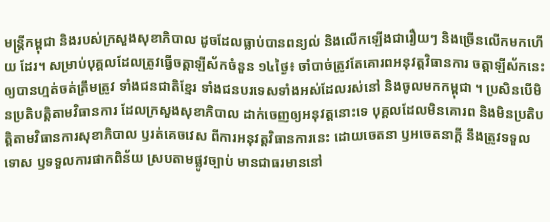មន្ត្រីកម្ពុជា និងរបស់ក្រសួងសុខាភិបាល ដូចដែលធ្លាប់បានពន្យល់ និងលើកឡើងជារឿយៗ និងច្រើនលើកមកហើយ ដែរ។ សម្រាប់បុគ្គលដែលត្រូវធ្វើចត្តាឡីស័កចំនួន ១៤ថ្ងៃ៖ ចាំបាច់ត្រូវតែគោរពអនុវត្តវិធានការ ចត្តាឡីស័កនេះ ឲ្យបានហ្មត់ចត់ត្រឹមត្រូវ ទាំងជនជាតិខ្មែរ ទាំងជនបរទេសទាំងអស់ដែលរស់នៅ និងចូលមកកម្ពុជា ។ ប្រសិនបើមិនប្រតិបត្តិតាមវិធានការ ដែលក្រសួងសុខាភិបាល ដាក់ចេញឲ្យអនុវត្តនោះទេ បុគ្គលដែលមិនគោរព និងមិនប្រតិបត្តិតាមវិធានការសុខាភិបាល ឫរត់គេចវេស ពីការអនុវត្តវិធានការនេះ ដោយចេតនា ឫអចេតនាក្តី នឹងត្រូវទទួលទោស ឫទទួលការផាកពិន័យ ស្របតាមផ្លូវច្បាប់ មានជាធរមាននៅ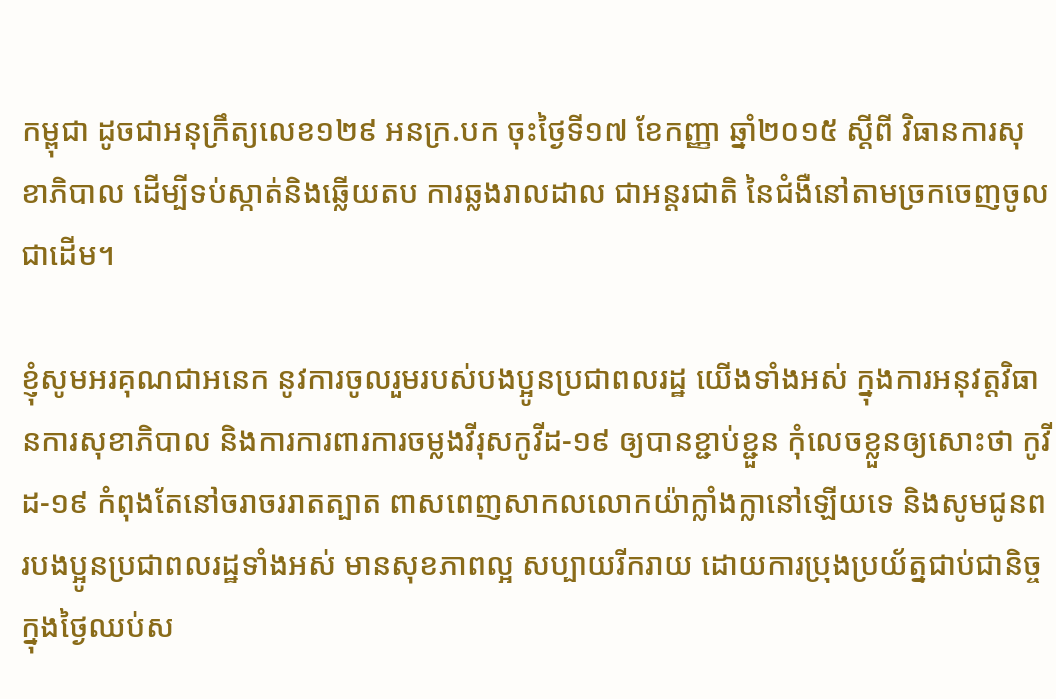កម្ពុជា ដូចជាអនុក្រឹត្យលេខ១២៩ អនក្រ.បក ចុះថ្ងៃទី១៧ ខែកញ្ញា ឆ្នាំ២០១៥ ស្តីពី វិធានការសុខាភិបាល ដើម្បីទប់ស្កាត់និងឆ្លើយតប ការឆ្លងរាលដាល ជាអន្តរជាតិ នៃជំងឺនៅតាមច្រកចេញចូល ជាដើម។

ខ្ញុំសូមអរគុណជាអនេក នូវការចូលរួមរបស់បងប្អូនប្រជាពលរដ្ឋ យើងទាំងអស់ ក្នុងការអនុវត្តវិធានការសុខាភិបាល និងការការពារការចម្លងវីរុសកូវីដ-១៩ ឲ្យបានខ្ជាប់ខ្ជួន កុំលេចខ្លួនឲ្យសោះថា កូវីដ-១៩ កំពុងតែនៅចរាចររាតត្បាត ពាសពេញសាកលលោកយ៉ាក្លាំងក្លានៅឡើយទេ និងសូមជូនពរបងប្អូនប្រជាពលរដ្ឋទាំងអស់ មានសុខភាពល្អ សប្បាយរីករាយ ដោយការប្រុងប្រយ័ត្នជាប់ជានិច្ច ក្នុងថ្ងៃឈប់ស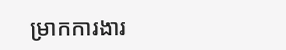ម្រាកការងារ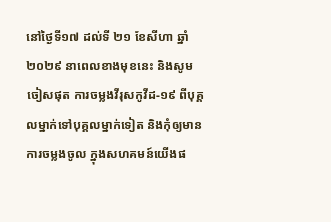នៅថ្ងៃទី១៧ ដល់ទី ២១ ខែសីហា ឆ្នាំ២០២៩ នាពេលខាងមុខនេះ និងសូមចៀសផុត ការចម្លងវីរុសកូវីដ-១៩ ពីបុគ្គលម្នាក់ទៅបុគ្គលម្នាក់ទៀត និងកុំឲ្យមានការចម្លងចូល ក្នុងសហគមន៍យើងផ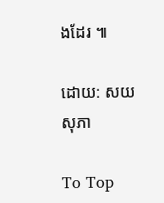ងដែរ ៕

ដោយ: សយ សុភា

To Top